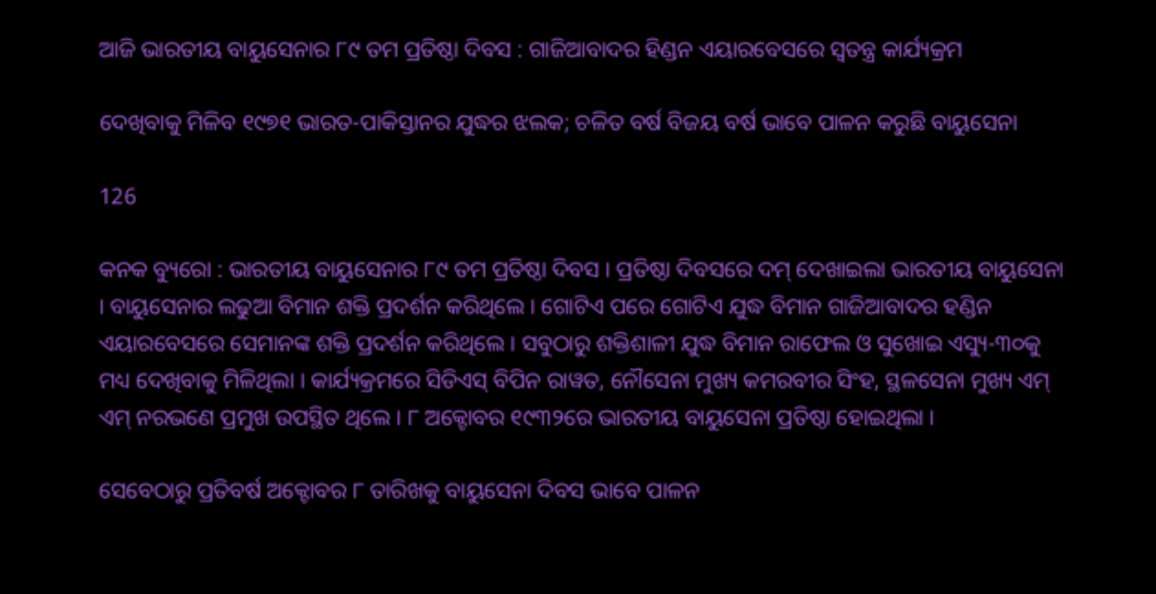ଆଜି ଭାରତୀୟ ବାୟୁସେନାର ୮୯ ତମ ପ୍ରତିଷ୍ଠା ଦିବସ : ଗାଜିଆବାଦର ହିଣ୍ଡନ ଏୟାରବେସରେ ସ୍ୱତନ୍ତ୍ର କାର୍ଯ୍ୟକ୍ରମ

ଦେଖିବାକୁ ମିଳିବ ୧୯୭୧ ଭାରତ-ପାକିସ୍ତାନର ଯୁଦ୍ଧର ଝଲକ; ଚଳିତ ବର୍ଷ ବିଜୟ ବର୍ଷ ଭାବେ ପାଳନ କରୁଛି ବାୟୁସେନା

126

କନକ ବ୍ୟୁରୋ : ଭାରତୀୟ ବାୟୁସେନାର ୮୯ ତମ ପ୍ରତିଷ୍ଠା ଦିବସ । ପ୍ରତିଷ୍ଠା ଦିବସରେ ଦମ୍ ଦେଖାଇଲା ଭାରତୀୟ ବାୟୁସେନା । ବାୟୁସେନାର ଲଢୁଆ ବିମାନ ଶକ୍ତି ପ୍ରଦର୍ଶନ କରିଥିଲେ । ଗୋଟିଏ ପରେ ଗୋଟିଏ ଯୁଦ୍ଧ ବିମାନ ଗାଜିଆବାଦର ହଣ୍ଡିନ ଏୟାରବେସରେ ସେମାନଙ୍କ ଶକ୍ତି ପ୍ରଦର୍ଶନ କରିଥିଲେ । ସବୁଠାରୁ ଶକ୍ତିଶାଳୀ ଯୁଦ୍ଧ ବିମାନ ରାଫେଲ ଓ ସୁଖୋଇ ଏସ୍ୟୁ-୩୦କୁ ମଧ୍ୟ ଦେଖିବାକୁ ମିଳିଥିଲା । କାର୍ଯ୍ୟକ୍ରମରେ ସିଡିଏସ୍ ବିପିନ ରାୱତ, ନୌସେନା ମୁଖ୍ୟ କମରବୀର ସିଂହ, ସ୍ଥଳସେନା ମୁଖ୍ୟ ଏମ୍ ଏମ୍ ନରଭଣେ ପ୍ରମୁଖ ଉପସ୍ଥିତ ଥିଲେ । ୮ ଅକ୍ଟୋବର ୧୯୩୨ରେ ଭାରତୀୟ ବାୟୁସେନା ପ୍ରତିଷ୍ଠା ହୋଇଥିଲା ।

ସେବେଠାରୁ ପ୍ରତିବର୍ଷ ଅକ୍ଟୋବର ୮ ତାରିଖକୁ ବାୟୁସେନା ଦିବସ ଭାବେ ପାଳନ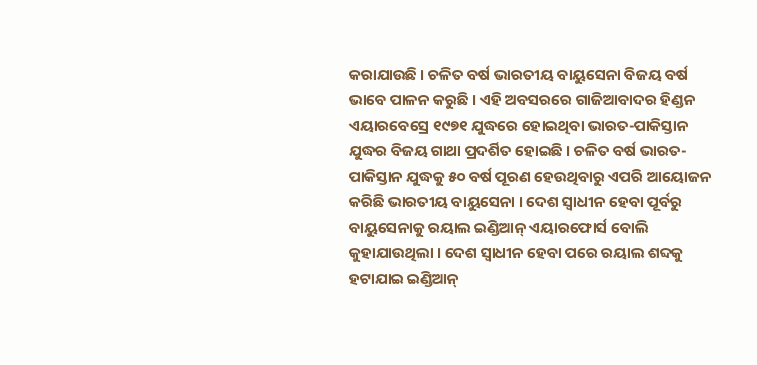କରାଯାଉଛି । ଚଳିତ ବର୍ଷ ଭାରତୀୟ ବାୟୁସେନା ବିଜୟ ବର୍ଷ ଭାବେ ପାଳନ କରୁଛି । ଏହି ଅବସରରେ ଗାଜିଆବାଦର ହିଣ୍ଡନ ଏୟାରବେସ୍ରେ ୧୯୭୧ ଯୁଦ୍ଧରେ ହୋଇଥିବା ଭାରତ-ପାକିସ୍ତାନ ଯୁଦ୍ଧର ବିଜୟ ଗାଥା ପ୍ରଦର୍ଶିତ ହୋଇଛି । ଚଳିତ ବର୍ଷ ଭାରତ-ପାକିସ୍ତାନ ଯୁଦ୍ଧକୁ ୫୦ ବର୍ଷ ପୂରଣ ହେଉଥିବାରୁ ଏପରି ଆୟୋଜନ କରିଛି ଭାରତୀୟ ବାୟୁସେନା । ଦେଶ ସ୍ୱାଧୀନ ହେବା ପୂର୍ବରୁ ବାୟୁସେନାକୁ ରୟାଲ ଇଣ୍ଡିଆନ୍ ଏୟାରଫୋର୍ସ ବୋଲି କୁହାଯାଉଥିଲା । ଦେଶ ସ୍ୱାଧୀନ ହେବା ପରେ ରୟାଲ ଶବ୍ଦକୁ ହଟାଯାଇ ଇଣ୍ଡିଆନ୍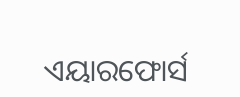ଏୟାରଫୋର୍ସ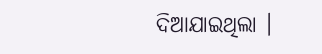ଦିଆଯାଇଥିଲା ।